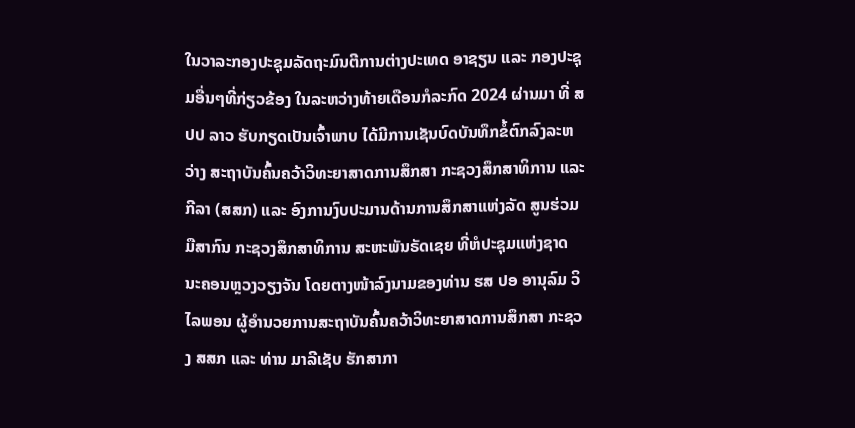ໃນວາລະກອງປະຊຸມລັດຖະມົນຕີການຕ່າງປະເທດ ອາຊຽນ ແລະ ກອງປະຊຸມອື່ນໆທີ່ກ່ຽວຂ້ອງ ໃນລະຫວ່າງທ້າຍເດືອນກໍລະກົດ 2024 ຜ່ານມາ ທີ່ ສປປ ລາວ ຮັບກຽດເປັນເຈົ້າພາບ ໄດ້ມີການເຊັນບົດບັນທຶກຂໍ້ຕົກລົງລະຫວ່າງ ສະຖາບັນຄົ້ນຄວ້າວິທະຍາສາດການສຶກສາ ກະຊວງສຶກສາທິການ ແລະ ກີລາ (ສສກ) ແລະ ອົງການງົບປະມານດ້ານການສຶກສາແຫ່ງລັດ ສູນຮ່ວມມືສາກົນ ກະຊວງສຶກສາທິການ ສະຫະພັນຣັດເຊຍ ທີ່ຫໍປະຊຸມແຫ່ງຊາດ ນະຄອນຫຼວງວຽງຈັນ ໂດຍຕາງໜ້າລົງນາມຂອງທ່ານ ຮສ ປອ ອານຸລົມ ວິໄລພອນ ຜູ້ອໍານວຍການສະຖາບັນຄົ້ນຄວ້າວິທະຍາສາດການສຶກສາ ກະຊວງ ສສກ ແລະ ທ່ານ ມາລີເຊັບ ຮັກສາກາ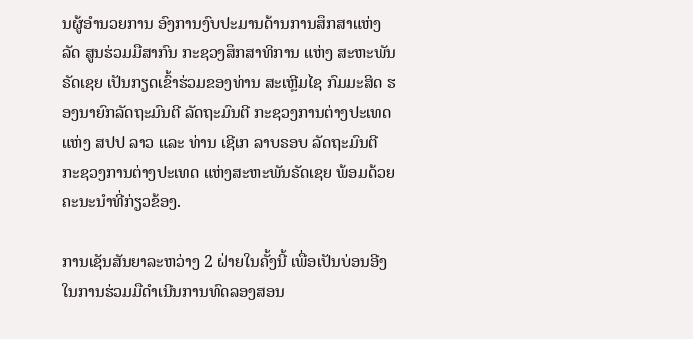ນຜູ້ອໍານວຍການ ອົງການງົບປະມານດ້ານການສຶກສາແຫ່ງລັດ ສູນຮ່ວມມືສາກົນ ກະຊວງສຶກສາທິການ ແຫ່ງ ສະຫະພັນຣັດເຊຍ ເປັນກຽດເຂົ້າຮ່ວມຂອງທ່ານ ສະເຫຼີມໄຊ ກົມມະສິດ ຮອງນາຍົກລັດຖະມົນຕີ ລັດຖະມົນຕີ ກະຊວງການຕ່າງປະເທດ ແຫ່ງ ສປປ ລາວ ແລະ ທ່ານ ເຊີເກ ລາບຣອບ ລັດຖະມົນຕີ ກະຊວງການຕ່າງປະເທດ ແຫ່ງສະຫະພັນຣັດເຊຍ ພ້ອມດ້ວຍຄະນະນຳທີ່ກ່ຽວຂ້ອງ.

ການເຊັນສັນຍາລະຫວ່າງ 2 ຝ່າຍໃນຄັ້ງນີ້ ເພື່ອເປັນບ່ອນອີງໃນການຮ່ວມມືດຳເນີນການທົດລອງສອນ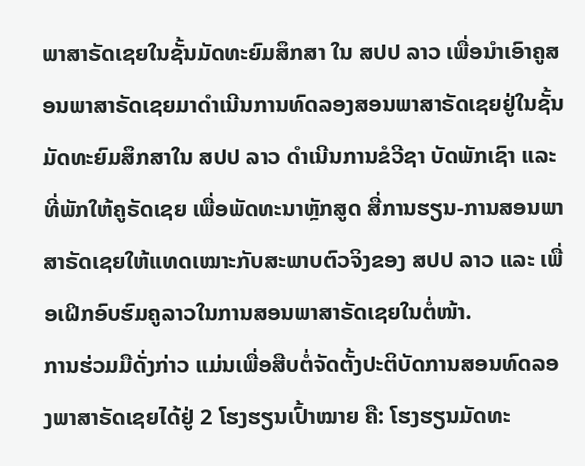ພາສາຣັດເຊຍໃນຊັ້ນມັດທະຍົມສຶກສາ ໃນ ສປປ ລາວ ເພື່ອນຳເອົາຄູສອນພາສາຣັດເຊຍມາດຳເນີນການທົດລອງສອນພາສາຣັດເຊຍຢູ່ໃນຊັ້ນມັດທະຍົມສຶກສາໃນ ສປປ ລາວ ດຳເນີນການຂໍວີຊາ ບັດພັກເຊົາ ແລະ ທີ່ພັກໃຫ້ຄູຣັດເຊຍ ເພື່ອພັດທະນາຫຼັກສູດ ສື່ການຮຽນ-ການສອນພາສາຣັດເຊຍໃຫ້ແທດເໝາະກັບສະພາບຕົວຈິງຂອງ ສປປ ລາວ ແລະ ເພື່ອເຝິກອົບຮົມຄູລາວໃນການສອນພາສາຣັດເຊຍໃນຕໍ່ໜ້າ.
ການຮ່ວມມືດັ່ງກ່າວ ແມ່ນເພື່ອສືບຕໍ່ຈັດຕັ້ງປະຕິບັດການສອນທົດລອງພາສາຣັດເຊຍໄດ້ຢູ່ 2 ໂຮງຮຽນເປົ້າໝາຍ ຄື: ໂຮງຮຽນມັດທະ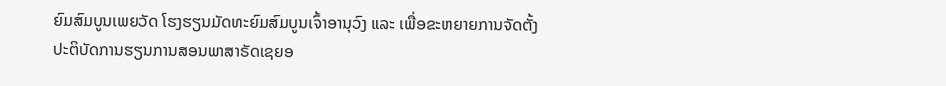ຍົມສົມບູນເພຍວັດ ໂຮງຮຽນມັດທະຍົມສົມບູນເຈົ້າອານຸວົງ ແລະ ເພື່ອຂະຫຍາຍການຈັດຕັ້ງປະຕິບັດການຮຽນການສອນພາສາຣັດເຊຍອ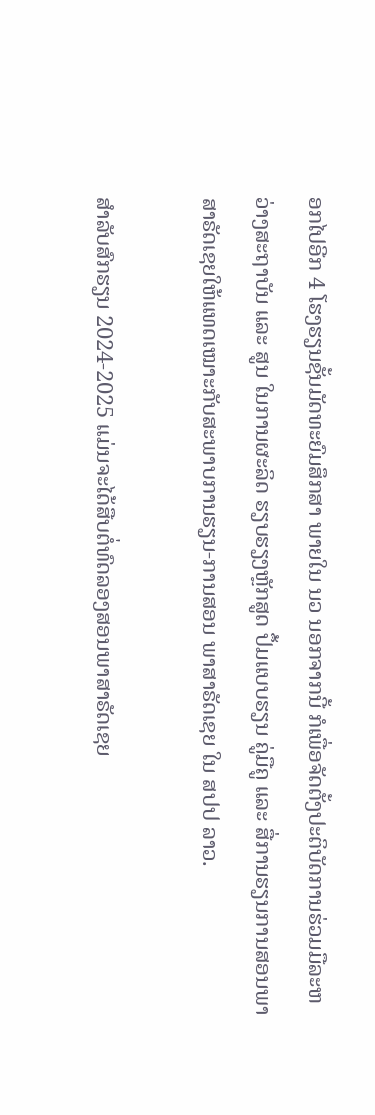ອກໄປອີກ 4 ໂຮງຮຽນຊັ້ນມັດທະຍົມສຶກສາ ພາຍໃນ ນວ ນອກຈາກນີ້ ກໍເພື່ອຈັດຕັ້ງປະຕິບັດການຮ່ວມມືລະຫວ່າງສະຖາບັນ ແລະ ສູນ ໃນການຜະລິດ ຮຽບຮຽງຫຼັກສູດ ປຶ້ມແບບຮຽນ ຄູ່ມືຄູ ແລະ ສື່ການຮຽນການສອນພາສາຣັດເຊຍໃຫ້ແທດເໝາະກັບສະພາບການຮຽນ-ການສອນ ພາສາຣັດເຊຍ ໃນ ສປປ ລາວ.

ສໍາລັບສົກຮຽນ 2024-2025 ແມ່ນຈະໄດ້ສືບຕໍ່ທົດລອງສອນພາສາຣັດເຊຍ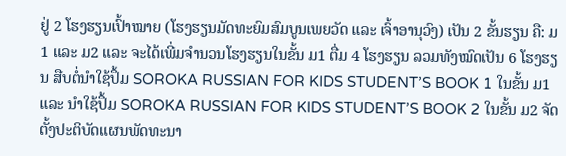ຢູ່ 2 ໂຮງຮຽນເປົ້າໝາຍ (ໂຮງຮຽນມັດທະຍົມສົມບູນເພຍວັດ ແລະ ເຈົ້າອານຸວົງ) ເປັນ 2 ຂັ້ນຮຽນ ຄື: ມ1 ແລະ ມ2 ແລະ ຈະໄດ້ເພີ່ມຈຳນວນໂຮງຮຽນໃນຂັ້ນ ມ1 ຕື່ມ 4 ໂຮງຮຽນ ລວມທັງໝົດເປັນ 6 ໂຮງຮຽນ ສືບຕໍ່ນຳໃຊ້ປຶ້ມ SOROKA RUSSIAN FOR KIDS STUDENT’S BOOK 1 ໃນຂັ້ນ ມ1 ແລະ ນຳໃຊ້ປຶ້ມ SOROKA RUSSIAN FOR KIDS STUDENT’S BOOK 2 ໃນຂັ້ນ ມ2 ຈັດຕັ້ງປະຕິບັດແຜນພັດທະນາ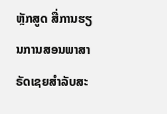ຫຼັກສູດ ສື່ການຮຽນການສອນພາສາຣັດເຊຍສຳລັບສະ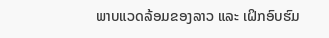ພາບແວດລ້ອມຂອງລາວ ແລະ ເຝິກອົບຮົມ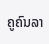ຄູຄົນລາ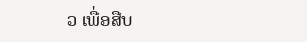ວ ເພື່ອສືບ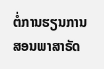ຕໍ່ການຮຽນການສອນພາສາຣັດ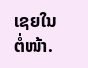ເຊຍໃນຕໍ່ໜ້າ.